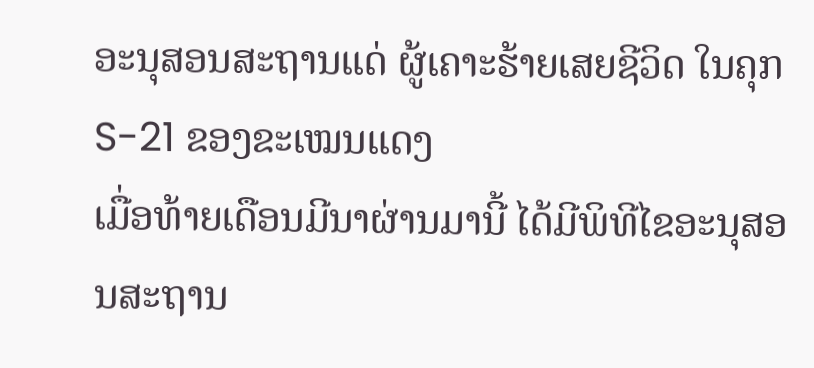ອະນຸສອນສະຖານແດ່ ຜູ້ເຄາະຮ້າຍເສຍຊີວິດ ໃນຄຸກ S-21 ຂອງຂະເໝນແດງ
ເມື່ອທ້າຍເດືອນມີນາຜ່ານມານີ້ ໄດ້ມີພິທີໄຂອະນຸສອນສະຖານ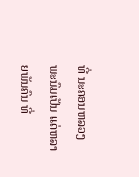ທີ່ ນະຄອນຫລວງພະນົມເປັນ ແດ່ຫລາຍພັນຄົນ ທີ່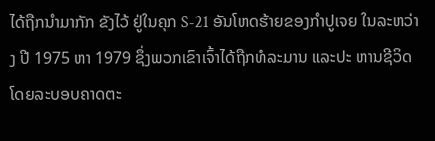ໄດ້ຖືກນຳມາກັກ ຂັງໄວ້ ຢູ່ໃນຄຸກ S-21 ອັນໂຫດຮ້າຍຂອງກຳປູເຈຍ ໃນລະຫວ່າງ ປີ 1975 ຫາ 1979 ຊຶ່ງພວກເຂົາເຈົ້າໄດ້ຖືກທໍລະມານ ແລະປະ ຫານຊີວິດ ໂດຍລະບອບຄາດຕະ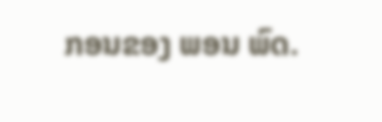ກອນຂອງ ພອນ ພົດ.